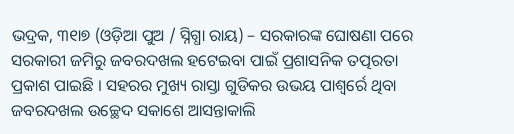ଭଦ୍ରକ, ୩୧ା୭ (ଓଡ଼ିଆ ପୁଅ / ସ୍ନିଗ୍ଧା ରାୟ) – ସରକାରଙ୍କ ଘୋଷଣା ପରେ ସରକାରୀ ଜମିରୁ ଜବରଦଖଲ ହଟେଇବା ପାଇଁ ପ୍ରଶାସନିକ ତତ୍ପରତା ପ୍ରକାଶ ପାଇଛି । ସହରର ମୁଖ୍ୟ ରାସ୍ତା ଗୁଡିକର ଉଭୟ ପାଶ୍ୱର୍ରେ ଥିବା ଜବରଦଖଲ ଉଚ୍ଛେଦ ସକାଶେ ଆସନ୍ତାକାଲି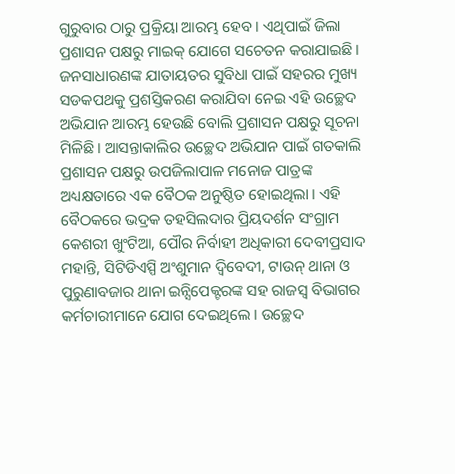ଗୁରୁବାର ଠାରୁ ପ୍ରକ୍ରିୟା ଆରମ୍ଭ ହେବ । ଏଥିପାଇଁ ଜିଲା ପ୍ରଶାସନ ପକ୍ଷରୁ ମାଇକ୍ ଯୋଗେ ସଚେତନ କରାଯାଇଛି । ଜନସାଧାରଣଙ୍କ ଯାତାୟତର ସୁବିଧା ପାଇଁ ସହରର ମୁଖ୍ୟ ସଡକପଥକୁ ପ୍ରଶସ୍ତିକରଣ କରାଯିବା ନେଇ ଏହି ଉଚ୍ଛେଦ ଅଭିଯାନ ଆରମ୍ଭ ହେଉଛି ବୋଲି ପ୍ରଶାସନ ପକ୍ଷରୁ ସୂଚନା ମିଳିଛି । ଆସନ୍ତାକାଲିର ଉଚ୍ଛେଦ ଅଭିଯାନ ପାଇଁ ଗତକାଲି ପ୍ରଶାସନ ପକ୍ଷରୁ ଉପଜିଲାପାଳ ମନୋଜ ପାତ୍ରଙ୍କ ଅଧ୍ୟକ୍ଷତାରେ ଏକ ବୈଠକ ଅନୁଷ୍ଠିତ ହୋଇଥିଲା । ଏହି ବୈଠକରେ ଭଦ୍ରକ ତହସିଲଦାର ପ୍ରିୟଦର୍ଶନ ସଂଗ୍ରାମ କେଶରୀ ଖୁଂଟିଆ, ପୌର ନିର୍ବାହୀ ଅଧିକାରୀ ଦେବୀପ୍ରସାଦ ମହାନ୍ତି, ସିଟିଡିଏସ୍ପି ଅଂଶୁମାନ ଦ୍ୱିବେଦୀ, ଟାଉନ୍ ଥାନା ଓ ପୁରୁଣାବଜାର ଥାନା ଇନ୍ସିପେକ୍ଟରଙ୍କ ସହ ରାଜସ୍ୱ ବିଭାଗର କର୍ମଚାରୀମାନେ ଯୋଗ ଦେଇଥିଲେ । ଉଚ୍ଛେଦ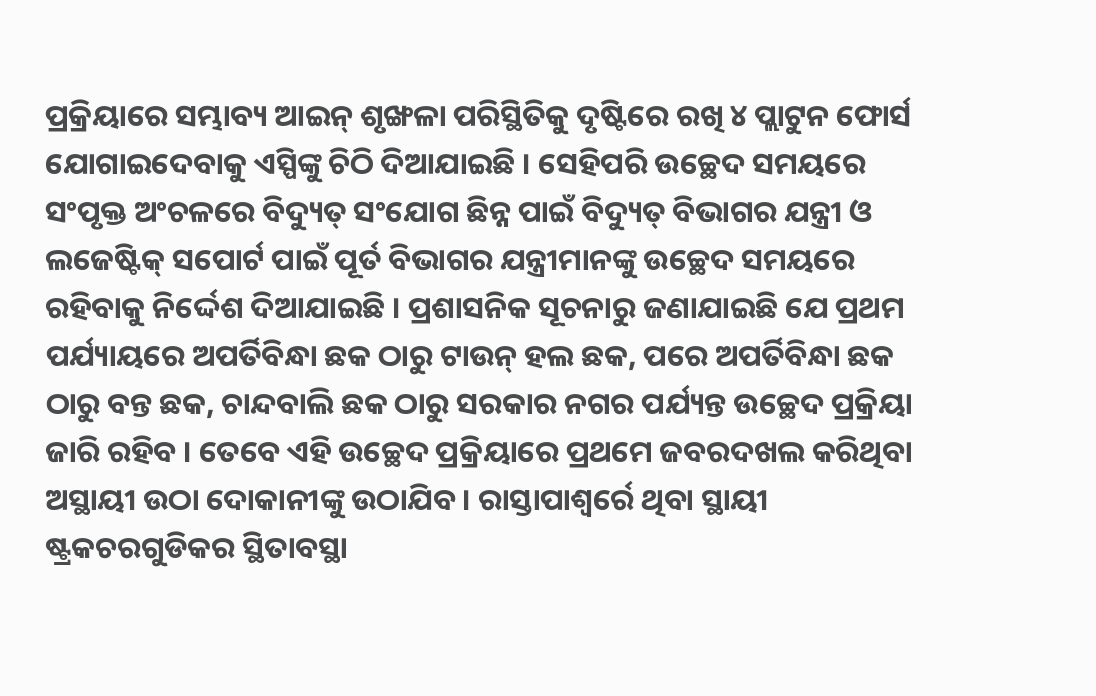ପ୍ରକ୍ରିୟାରେ ସମ୍ଭାବ୍ୟ ଆଇନ୍ ଶୃଙ୍ଖଳା ପରିସ୍ଥିତିକୁ ଦୃଷ୍ଟିରେ ରଖି ୪ ପ୍ଲାଟୁନ ଫୋର୍ସ ଯୋଗାଇଦେବାକୁ ଏସ୍ପିଙ୍କୁ ଚିଠି ଦିଆଯାଇଛି । ସେହିପରି ଉଚ୍ଛେଦ ସମୟରେ ସଂପୃକ୍ତ ଅଂଚଳରେ ବିଦ୍ୟୁତ୍ ସଂଯୋଗ ଛିନ୍ନ ପାଇଁ ବିଦ୍ୟୁତ୍ ବିଭାଗର ଯନ୍ତ୍ରୀ ଓ ଲଜେଷ୍ଟିକ୍ ସପୋର୍ଟ ପାଇଁ ପୂର୍ତ ବିଭାଗର ଯନ୍ତ୍ରୀମାନଙ୍କୁ ଉଚ୍ଛେଦ ସମୟରେ ରହିବାକୁ ନିର୍ଦ୍ଦେଶ ଦିଆଯାଇଛି । ପ୍ରଶାସନିକ ସୂଚନାରୁ ଜଣାଯାଇଛି ଯେ ପ୍ରଥମ ପର୍ଯ୍ୟାୟରେ ଅପର୍ତିବିନ୍ଧା ଛକ ଠାରୁ ଟାଉନ୍ ହଲ ଛକ, ପରେ ଅପର୍ତିବିନ୍ଧା ଛକ ଠାରୁ ବନ୍ତ ଛକ, ଚାନ୍ଦବାଲି ଛକ ଠାରୁ ସରକାର ନଗର ପର୍ଯ୍ୟନ୍ତ ଉଚ୍ଛେଦ ପ୍ରକ୍ରିୟା ଜାରି ରହିବ । ତେବେ ଏହି ଉଚ୍ଛେଦ ପ୍ରକ୍ରିୟାରେ ପ୍ରଥମେ ଜବରଦଖଲ କରିଥିବା ଅସ୍ଥାୟୀ ଉଠା ଦୋକାନୀଙ୍କୁ ଉଠାଯିବ । ରାସ୍ତାପାଶ୍ୱର୍ରେ ଥିବା ସ୍ଥାୟୀ ଷ୍ଟ୍ରକଚରଗୁଡିକର ସ୍ଥିତାବସ୍ଥା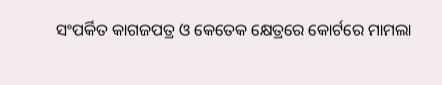ସଂପର୍କିତ କାଗଜପତ୍ର ଓ କେତେକ କ୍ଷେତ୍ରରେ କୋର୍ଟରେ ମାମଲା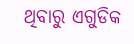ଥିବାରୁ ଏଗୁଡିକ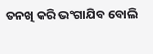ତନଖି କରି ଭଂଗାଯିବ ବୋଲି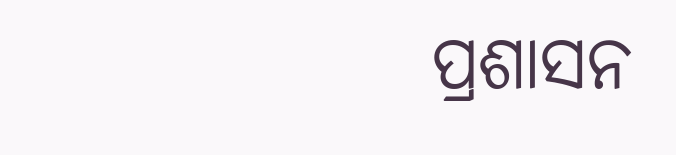ପ୍ରଶାସନ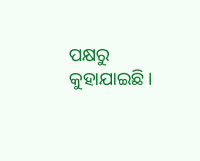ପକ୍ଷରୁ କୁହାଯାଇଛି ।